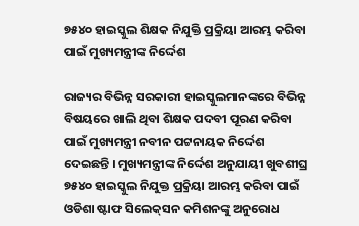୭୫୪୦ ହାଇସ୍କୁଲ ଶିକ୍ଷକ ନିଯୁକ୍ତି ପ୍ରକ୍ରିୟା ଆରମ୍ଭ କରିବା ପାଇଁ ମୁଖ୍ୟମନ୍ତ୍ରୀଙ୍କ ନିର୍ଦ୍ଦେଶ

ରାଜ୍ୟର ବିଭିନ୍ନ ସରକାରୀ ହାଇସ୍କୁଲମାନଙ୍କରେ ବିଭିନ୍ନ ବିଷୟରେ ଖାଲି ଥିବା ଶିକ୍ଷକ ପଦବୀ ପୂରଣ କରିବା ପାଇଁ ମୁଖ୍ୟମନ୍ତ୍ରୀ ନବୀନ ପଟ୍ଟନାୟକ ନିର୍ଦ୍ଦେଶ ଦେଇଛନ୍ତି । ମୁଖ୍ୟମନ୍ତ୍ରୀଙ୍କ ନିର୍ଦ୍ଦେଶ ଅନୁଯାୟୀ ଖୁବଶୀଘ୍ର ୭୫୪୦ ହାଇସ୍କୁଲ ନିଯୁକ୍ତ ପ୍ରକ୍ରିୟା ଆରମ୍ଭ କରିବା ପାଇଁ ଓଡିଶା ଷ୍ଟାଫ ସିଲେକ୍‌ସନ କମିଶନଙ୍କୁ ଅନୁରୋଧ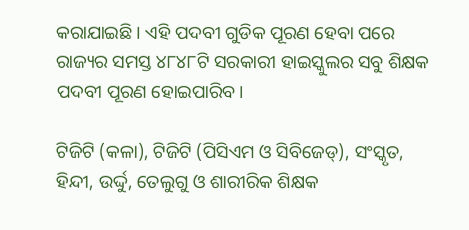କରାଯାଇଛି । ଏହି ପଦବୀ ଗୁଡିକ ପୂରଣ ହେବା ପରେ ରାଜ୍ୟର ସମସ୍ତ ୪୮୪୮ଟି ସରକାରୀ ହାଇସ୍କୁଲର ସବୁ ଶିକ୍ଷକ ପଦବୀ ପୂରଣ ହୋଇପାରିବ।

ଟିଜିଟି (କଳା), ଟିଜିଟି (ପିସିଏମ ଓ ସିବିଜେଡ୍), ସଂସ୍କୃତ, ହିନ୍ଦୀ, ଉର୍ଦ୍ଦୁ, ତେଲୁଗୁ ଓ ଶାରୀରିକ ଶିକ୍ଷକ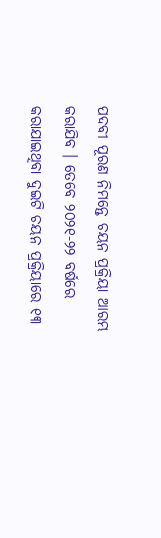ପଦବୀ ପୂରଣ ନିମନ୍ତେ ଚୟନ ପ୍ରକ୍ରିୟା ଆରମ୍ଭ କରାଯିବ । ତେବେ ୨୦୨୧-୨୨ ବର୍ଷରେ କରାଯାଇଥିବା ଦୁଇଟି ଚୟନ ପ୍ରକ୍ରିୟାରେ ୧୩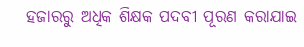ହଜାରରୁ ଅଧିକ ଶିକ୍ଷକ ପଦବୀ ପୂରଣ କରାଯାଇ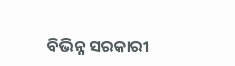ବିଭିନ୍ନ ସରକାରୀ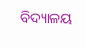ବିଦ୍ୟାଳୟ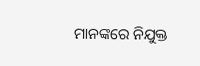ମାନଙ୍କରେ ନିଯୁକ୍ତ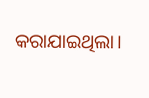କରାଯାଇଥିଲା।